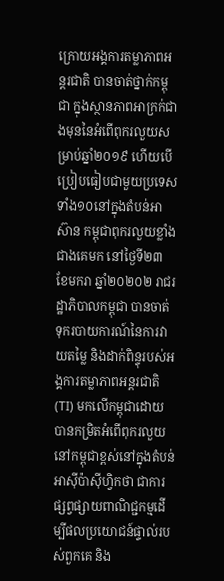ក្រោយអង្គការតម្លាភាពអន្តរជាតិ បានចាត់ថ្នាក់កម្ពុជា ក្នុងស្ថានភាពអាក្រក់ជាងមុននៃអំពើពុករលួយសម្រាប់ឆ្នាំ២០១៩ ហើយបើប្រៀបធៀបជាមួយប្រទេសទាំង១០នៅក្នុងតំបន់អាស៊ាន កម្ពុជាពុករលួយខ្លាំងជាងគេមក នៅថ្ងៃទី២៣ ខែមករា ឆ្នាំ២០២០២ រាជរដ្ឋាភិបាលកម្ពុជា បានចាត់ទុករបាយការណ៍នៃការវាយតម្លៃ និងដាក់ពិន្ទុរបស់អង្គការតម្លាភាពអន្តរជាតិ (TI) មកលើកម្ពុជាដោយបានកម្រិតអំពើពុករលួយនៅកម្ពុជាខ្ពស់នៅក្នុងតំបន់អាស៊ីប៉ាស៊ីហ្វិកថា ជាការផ្សព្វផ្សាយពាណិជ្ជកម្មដើម្បីផលប្រយោជន៍ផ្ទាល់របស់ពួកគេ និង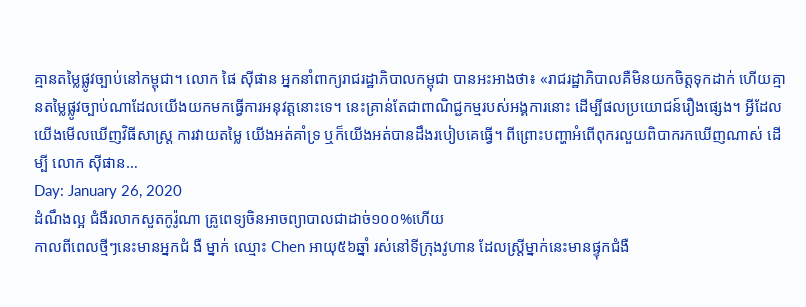គ្មានតម្លៃផ្លូវច្បាប់នៅកម្ពុជា។ លោក ផៃ ស៊ីផាន អ្នកនាំពាក្យរាជរដ្ឋាភិបាលកម្ពុជា បានអះអាងថា៖ «រាជរដ្ឋាភិបាលគឺមិនយកចិត្ដទុកដាក់ ហើយគ្មានតម្លៃផ្លូវច្បាប់ណាដែលយើងយកមកធ្វើការអនុវត្ដនោះទេ។ នេះគ្រាន់តែជាពាណិជ្ជកម្មរបស់អង្គការនោះ ដើម្បីផលប្រយោជន៍រឿងផ្សេង។ អ្វីដែលយើងមើលឃើញវិធីសាស្ដ្រ ការវាយតម្លៃ យើងអត់គាំទ្រ ឬក៏យើងអត់បានដឹងរបៀបគេធ្វើ។ ពីព្រោះបញ្ហាអំពើពុករលួយពិបាករកឃើញណាស់ ដើម្បី លោក ស៊ីផាន…
Day: January 26, 2020
ដំណឹងល្អ ជំងឺរលាកសួតកូរ៉ូណា គ្រូពេទ្យចិនអាចព្យាបាលជាដាច់១០០%ហើយ
កាលពីពេលថ្មីៗនេះមានអ្នកជំ ងឺ ម្នាក់ ឈ្មោះ Chen អាយុ៥៦ឆ្នាំ រស់នៅទីក្រុងវូហាន ដែលស្រ្ដីម្នាក់នេះមានផ្ទុកជំងឺ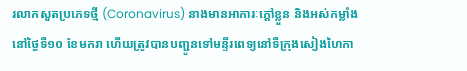រលាកសួតប្រភេទថ្មី (Coronavirus) នាងមានអាការៈក្តៅខ្លួន និងអស់កម្លាំងនៅថ្ងៃទី១០ ខែមករា ហើយត្រូវបានបញ្ជូនទៅមន្ទីរពេទ្យនៅទីក្រុងសៀងហៃកា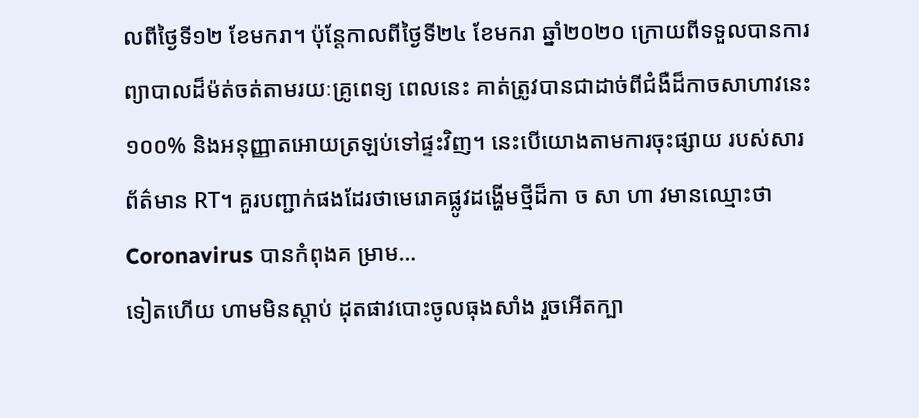លពីថ្ងៃទី១២ ខែមករា។ ប៉ុន្តែកាលពីថ្ងៃទី២៤ ខែមករា ឆ្នាំ២០២០ ក្រោយពីទទួលបានការព្យាបាលដ៏ម៉ត់ចត់តាមរយៈគ្រូពេទ្យ ពេលនេះ គាត់ត្រូវបានជាដាច់ពីជំងឺដ៏កាចសាហាវនេះ១០០% និងអនុញ្ញាតអោយត្រឡប់ទៅផ្ទះវិញ។ នេះបើយោងតាមការចុះផ្សាយ របស់សារព័ត៌មាន RT។ គួរបញ្ជាក់ផងដែរថាមេរោគផ្លូវដង្ហើមថ្មីដ៏កា ច សា ហា វមានឈ្មោះថា Coronavirus បានកំពុងគ ម្រាម…
ទៀតហើយ ហាមមិនស្តាប់ ដុតផាវបោះចូលធុងសាំង រួចអើតក្បា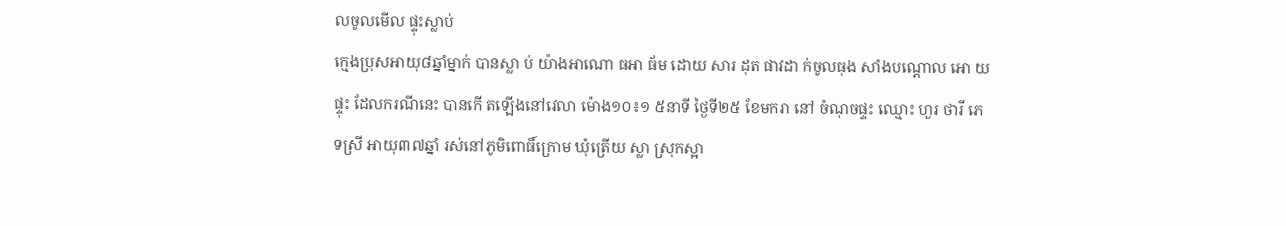លចូលមើល ផ្ទុះស្លាប់
ក្មេងប្រុសអាយុ៨ឆ្នាំម្នាក់ បានស្លា ប់ យ៉ាងអាណោ ធអា ធ័ម ដោយ សារ ដុត ផាវដា ក់ចូលធុង សាំងបណ្តោល អោ យផ្ទុះ ដែលករណីនេះ បានកើ តឡើងនៅវេលា ម៉ោង១០៖១ ៥នាទី ថ្ងៃទី២៥ ខែមករា នៅ ចំណុចផ្ទះ ឈ្មោះ ហួរ ថារី ភេទស្រី អាយុ៣៧ឆ្នាំ រស់នៅភូមិពោធិ៍ក្រោម ឃុំត្រើយ ស្លា ស្រុកស្អា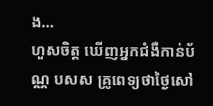ង…
ហួសចិត្ត ឃើញអ្នកជំងឺកាន់ប័ណ្ណ បសស គ្រូពេទ្យថាថ្ងៃសៅ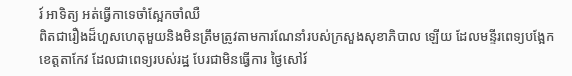រ៍ អាទិត្យ អត់ធ្វើកាទេចាំស្អែកចាំឈឺ
ពិតជារឿងដ៏ហួសហេតុមួយនិងមិនត្រឹមត្រូវតាមការណែនាំរបស់ក្រសួងសុខាភិបាល ឡើយ ដែលមន្ទីរពេទ្យបង្អែកខេត្តតាកែវ ដែលជាពេទ្យរបស់រដ្ឋ បែរជាមិនធ្វើការ ថ្ងៃសៅរ៍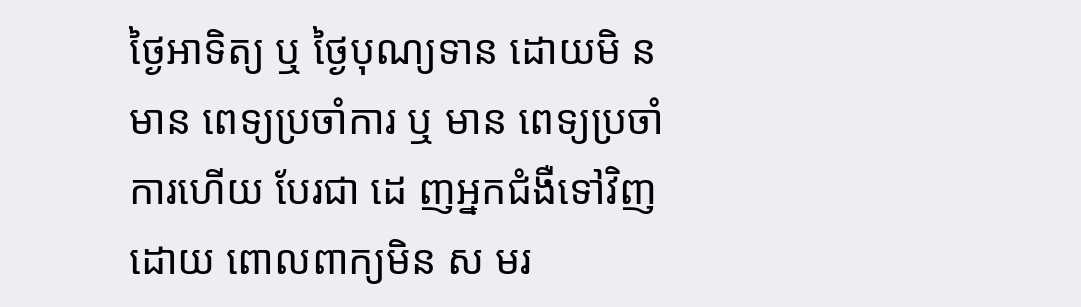ថ្ងៃអាទិត្យ ឬ ថ្ងៃបុណ្យទាន ដោយមិ ន មាន ពេទ្យប្រចាំការ ឬ មាន ពេទ្យប្រចាំការហើយ បែរជា ដេ ញអ្នកជំងឺទៅវិញ ដោយ ពោលពាក្យមិន ស មរ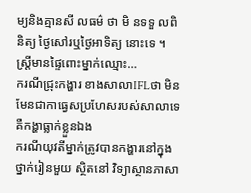ម្យនិងគ្មានសី លធម៌ ថា មិ នទទួ លពិនិត្យ ថ្ងៃសៅរឬថ្ងៃអាទិត្យ នោះទេ ។ ស្ត្រីមានផ្ទៃពោះម្នាក់ឈ្មោះ…
ករណីជ្រុះកង្ហារ ខាងសាលាIFLថា មិនមែនជាកាធ្វេសប្រហែសរបស់សាលាទេ គឺកង្ហាធ្លាក់ខ្លួនឯង
ករណីយុវតីម្នាក់ត្រូវបានកង្ហារនៅក្នុងថ្នាក់រៀនមួយ ស្ថិតនៅ វិទ្យាស្ថានភាសា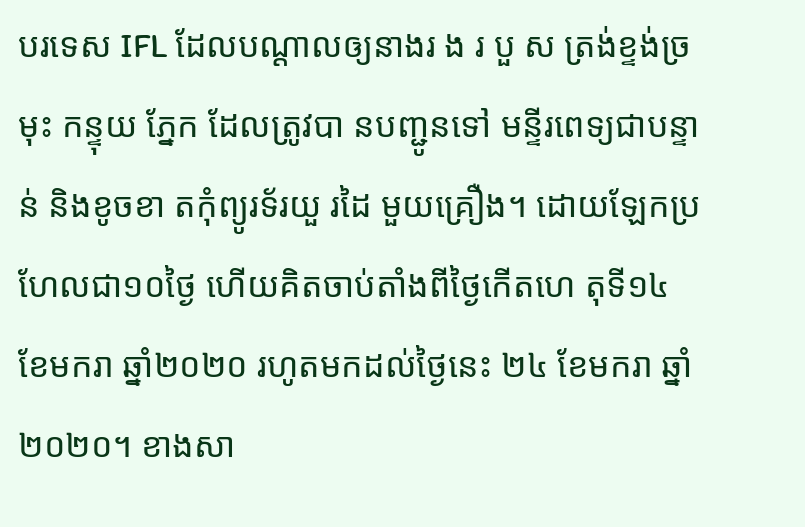បរទេស IFL ដែលបណ្ដាលឲ្យនាងរ ង រ បួ ស ត្រង់ខ្ទង់ច្រមុះ កន្ទុយ ភ្នែក ដែលត្រូវបា នបញ្ជូនទៅ មន្ទីរពេទ្យជាបន្ទាន់ និងខូចខា តកុំព្យូរទ័រយួ រដៃ មួយគ្រឿង។ ដោយឡែកប្រហែលជា១០ថ្ងៃ ហើយគិតចាប់តាំងពីថ្ងៃកើតហេ តុទី១៤ ខែមករា ឆ្នាំ២០២០ រហូតមកដល់ថ្ងៃនេះ ២៤ ខែមករា ឆ្នាំ២០២០។ ខាងសា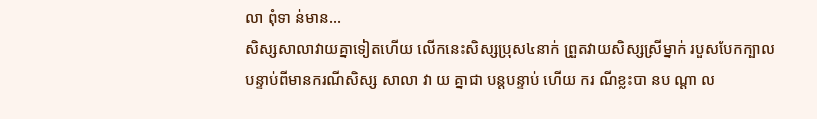លា ពុំទា ន់មាន…
សិស្សសាលាវាយគ្នាទៀតហើយ លើកនេះសិស្សប្រុស៤នាក់ ព្រួតវាយសិស្សស្រីម្នាក់ របួសបែកក្បាល
បន្ទាប់ពីមានករណីសិស្ស សាលា វា យ គ្នាជា បន្តបន្ទាប់ ហើយ ករ ណីខ្លះបា នប ណ្ដា ល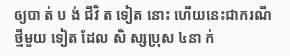ឲ្យបា ត់ ប ង់ ជីវិ ត ទៀត នោះ ហើយនេះជាករណីថ្មីមួយ ទៀត ដែល សិ ស្សប្រុស ៤នា ក់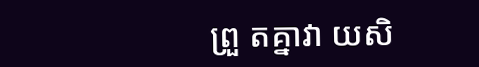ព្រួ តគ្នាវា យសិ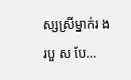ស្សស្រីម្នាក់រ ងរបួ ស បែ…